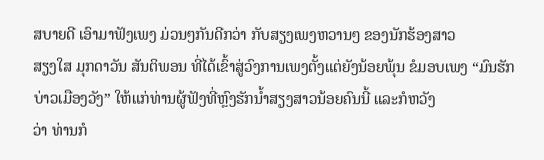ສບາຍດີ ເອົາມາຟັງເພງ ມ່ວນໆກັນດີກວ່າ ກັບສຽງເພງຫວານໆ ຂອງນັກຮ້ອງສາວ
ສຽງໃສ ມຸກດາວັນ ສັນຕິພອນ ທີ່ໄດ້ເຂົ້າສູ່ວົງການເພງຕັ້ງແຕ່ຍັງນ້ອຍພຸ້ນ ຂໍມອບເພງ “ມົນຮັກບ່າວເມືອງວັງ” ໃຫ້ແກ່ທ່ານຜູ້ຟັງທີ່ຫຼົງຮັກນ້ຳສຽງສາວນ້ອຍຄົນນີ້ ແລະກໍຫວັງ
ວ່າ ທ່ານກໍ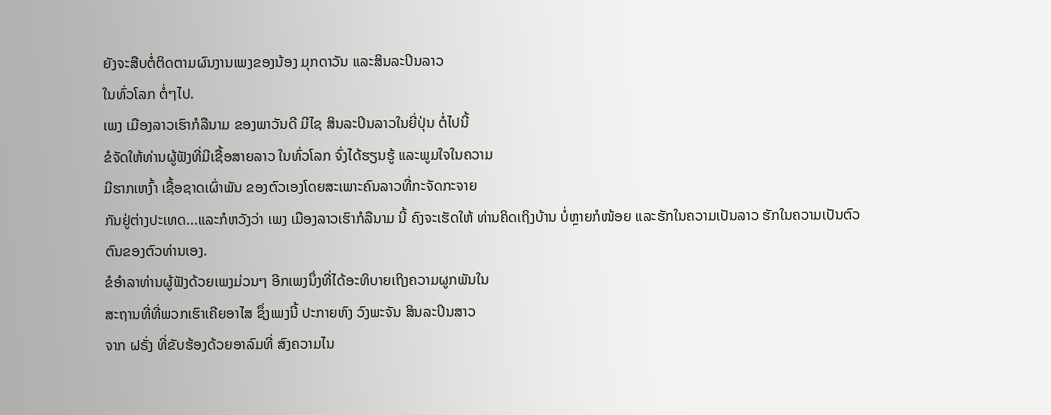ຍັງຈະສືບຕໍ່ຕິດຕາມຜົນງານເພງຂອງນ້ອງ ມຸກດາວັນ ແລະສິນລະປິນລາວ
ໃນທົ່ວໂລກ ຕໍ່ໆໄປ.
ເພງ ເມືອງລາວເຮົາກໍລືນາມ ຂອງພາວັນດີ ມີໄຊ ສິນລະປິນລາວໃນຍີ່ປຸ່ນ ຕໍ່ໄປນີ້
ຂໍຈັດໃຫ້ທ່ານຜູ້ຟັງທີ່ມີເຊື້ອສາຍລາວ ໃນທົ່ວໂລກ ຈົ່ງໄດ້ຮຽນຮູ້ ແລະພູມໃຈໃນຄວາມ
ມີຮາກເຫງົ້າ ເຊື້ອຊາດເຜົ່າພັນ ຂອງຕົວເອງໂດຍສະເພາະຄົນລາວທີ່ກະຈັດກະຈາຍ
ກັນຢູ່ຕ່າງປະເທດ...ແລະກໍຫວັງວ່າ ເພງ ເມືອງລາວເຮົາກໍລືນາມ ນີ້ ຄົງຈະເຮັດໃຫ້ ທ່ານຄິດເຖິງບ້ານ ບໍ່ຫຼາຍກໍໜ້ອຍ ແລະຮັກໃນຄວາມເປັນລາວ ຮັກໃນຄວາມເປັນຕົວ
ຕົນຂອງຕົວທ່ານເອງ.
ຂໍອຳລາທ່ານຜູ້ຟັງດ້ວຍເພງມ່ວນໆ ອີກເພງນຶ່ງທີ່ໄດ້ອະທິບາຍເຖິງຄວາມຜູກພັນໃນ
ສະຖານທີ່ທີ່ພວກເຮົາເຄີຍອາໄສ ຊຶ່ງເພງນີ້ ປະກາຍຫົງ ວົງພະຈັນ ສິນລະປິນສາວ
ຈາກ ຝຣັ່ງ ທີ່ຂັບຮ້ອງດ້ວຍອາລົມທີ່ ສົງຄວາມໄນ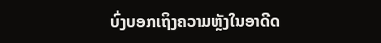ບົ່ງບອກເຖິງຄວາມຫຼັງໃນອາດີດ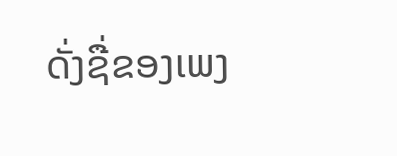ດັ່ງຊື່ຂອງເພງ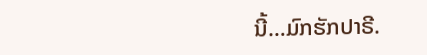ນີ້…ມົກຮັກປາຣີ.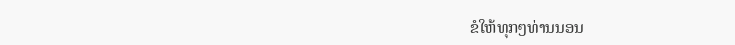ຂໍໃຫ້ທຸກໆທ່ານນອນ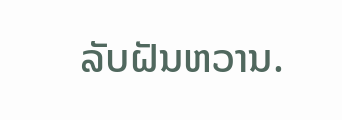ລັບຝັນຫວານ.